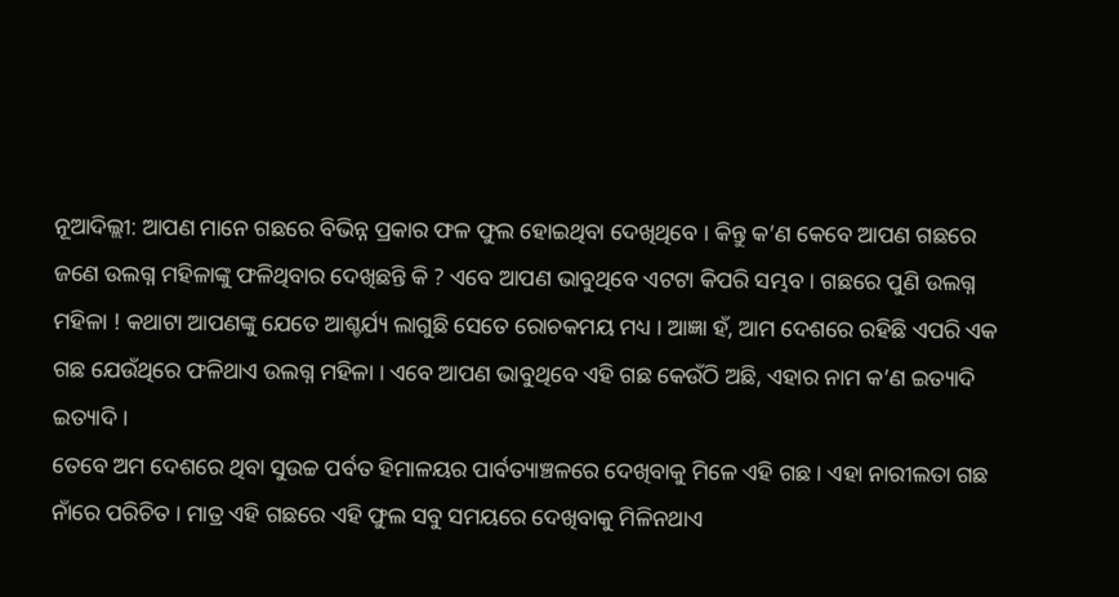ନୂଆଦିଲ୍ଲୀ: ଆପଣ ମାନେ ଗଛରେ ବିଭିନ୍ନ ପ୍ରକାର ଫଳ ଫୁଲ ହୋଇଥିବା ଦେଖିଥିବେ । କିନ୍ତୁ କ’ଣ କେବେ ଆପଣ ଗଛରେ ଜଣେ ଉଲଗ୍ନ ମହିଳାଙ୍କୁ ଫଳିଥିବାର ଦେଖିଛନ୍ତି କି ? ଏବେ ଆପଣ ଭାବୁଥିବେ ଏଟଟା କିପରି ସମ୍ଭବ । ଗଛରେ ପୁଣି ଉଲଗ୍ନ ମହିଳା ! କଥାଟା ଆପଣଙ୍କୁ ଯେତେ ଆଶ୍ଚର୍ଯ୍ୟ ଲାଗୁଛି ସେତେ ରୋଚକମୟ ମଧ୍ୟ । ଆଜ୍ଞା ହଁ, ଆମ ଦେଶରେ ରହିଛି ଏପରି ଏକ ଗଛ ଯେଉଁଥିରେ ଫଳିଥାଏ ଉଲଗ୍ନ ମହିଳା । ଏବେ ଆପଣ ଭାବୁଥିବେ ଏହି ଗଛ କେଉଁଠି ଅଛି, ଏହାର ନାମ କ’ଣ ଇତ୍ୟାଦି ଇତ୍ୟାଦି ।
ତେବେ ଅମ ଦେଶରେ ଥିବା ସୁଉଚ୍ଚ ପର୍ବତ ହିମାଳୟର ପାର୍ବତ୍ୟାଞ୍ଚଳରେ ଦେଖିବାକୁ ମିଳେ ଏହି ଗଛ । ଏହା ନାରୀଲତା ଗଛ ନାଁରେ ପରିଚିତ । ମାତ୍ର ଏହି ଗଛରେ ଏହି ଫୁଲ ସବୁ ସମୟରେ ଦେଖିବାକୁ ମିଳିନଥାଏ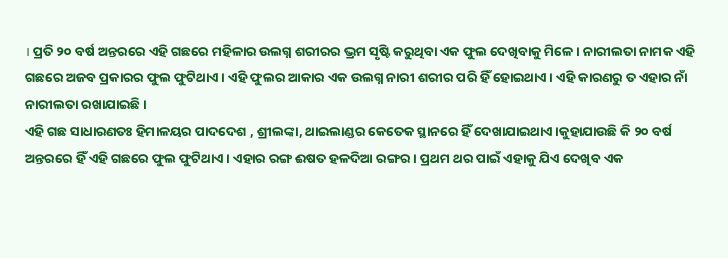। ପ୍ରତି ୨୦ ବର୍ଷ ଅନ୍ତରରେ ଏହି ଗଛରେ ମହିଳାର ଉଲଗ୍ନ ଶରୀରର ଭ୍ରମ ସୃଷ୍ଟି କରୁଥିବା ଏକ ଫୁଲ ଦେଖିବାକୁ ମିଳେ । ନାରୀଲତା ନାମକ ଏହି ଗଛରେ ଅଜବ ପ୍ରକାରର ଫୁଲ ଫୁଟିଥାଏ । ଏହି ଫୁଲର ଆକାର ଏକ ଉଲଗ୍ନ ନାରୀ ଶରୀର ପରି ହିଁ ହୋଇଥାଏ । ଏହି କାରଣରୁ ତ ଏହାର ନାଁ ନାରୀଲତା ରଖାଯାଇଛି ।
ଏହି ଗଛ ସାଧାରଣତଃ ହିମାଳୟର ପାଦଦେଶ , ଶ୍ରୀଲଙ୍କା, ଥାଇଲାଣ୍ଡର କେତେକ ସ୍ଥାନରେ ହିଁ ଦେଖାଯାଇଥାଏ ।କୁହାଯାଉଛି କି ୨୦ ବର୍ଷ ଅନ୍ତରରେ ହିଁ ଏହି ଗଛରେ ଫୁଲ ଫୁଟିଥାଏ । ଏହାର ରଙ୍ଗ ଈଷତ ହଳଦିଆ ରଙ୍ଗର । ପ୍ରଥମ ଥର ପାଇଁ ଏହାକୁ ଯିଏ ଦେଖିବ ଏକ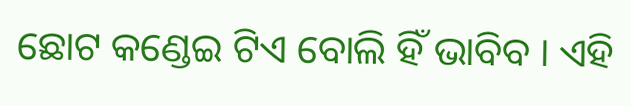ଛୋଟ କଣ୍ଡେଇ ଟିଏ ବୋଲି ହିଁ ଭାବିବ । ଏହି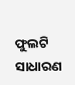ଫୁଲଟି ସାଧାରଣ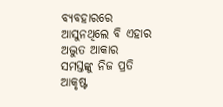ବ୍ୟବହାରରେ ଆସୁନଥିଲେ ବି ଏହାର ଅଦ୍ଭୁତ ଆକାର ସମସ୍ତଙ୍କୁ ନିଜ ପ୍ରତି ଆକୃଷ୍ଟ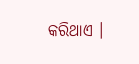କରିଥାଏ ।